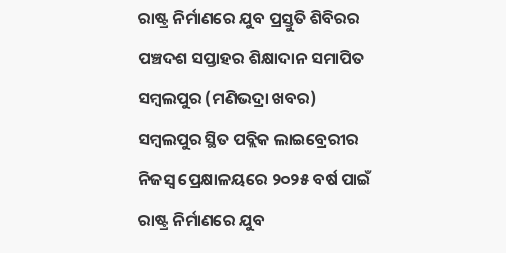ରାଷ୍ଟ୍ର ନିର୍ମାଣରେ ଯୁବ ପ୍ରସ୍ତୁତି ଶିବିରର ପଞ୍ଚଦଶ ସପ୍ତାହର ଶିକ୍ଷାଦାନ ସମାପିତ
ସମ୍ବଲପୁର (ମଣିଭଦ୍ରା ଖବର)
ସମ୍ବଲପୁର ସ୍ଥିତ ପବ୍ଲିକ ଲାଇବ୍ରେରୀର ନିଜସ୍ୱ ପ୍ରେକ୍ଷାଳୟରେ ୨୦୨୫ ବର୍ଷ ପାଇଁ ରାଷ୍ଟ୍ର ନିର୍ମାଣରେ ଯୁବ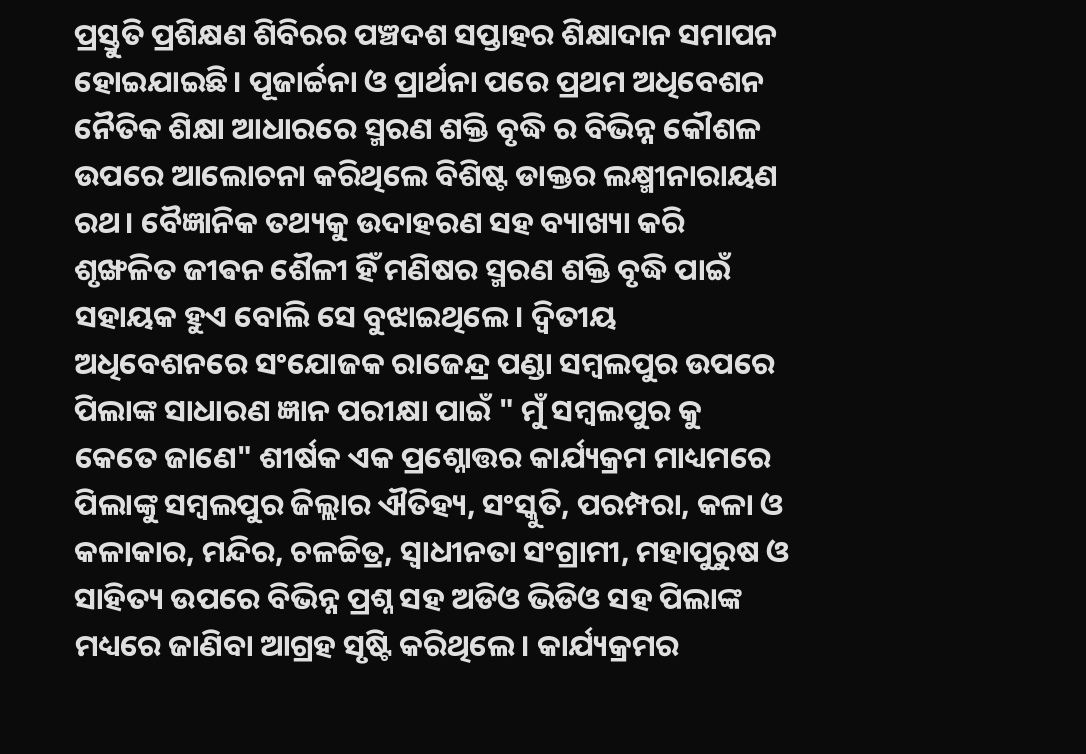ପ୍ରସ୍ତୁତି ପ୍ରଶିକ୍ଷଣ ଶିବିରର ପଞ୍ଚଦଶ ସପ୍ତାହର ଶିକ୍ଷାଦାନ ସମାପନ ହୋଇଯାଇଛି। ପୂଜାର୍ଚ୍ଚନା ଓ ପ୍ରାର୍ଥନା ପରେ ପ୍ରଥମ ଅଧିବେଶନ ନୈତିକ ଶିକ୍ଷା ଆଧାରରେ ସ୍ମରଣ ଶକ୍ତି ବୃଦ୍ଧି ର ବିଭିନ୍ନ କୌଶଳ ଉପରେ ଆଲୋଚନା କରିଥିଲେ ବିଶିଷ୍ଟ ଡାକ୍ତର ଲକ୍ଷ୍ମୀନାରାୟଣ ରଥ। ବୈଜ୍ଞାନିକ ତଥ୍ୟକୁ ଉଦାହରଣ ସହ ବ୍ୟାଖ୍ୟା କରି ଶୃଙ୍ଖଳିତ ଜୀଵନ ଶୈଳୀ ହିଁ ମଣିଷର ସ୍ମରଣ ଶକ୍ତି ବୃଦ୍ଧି ପାଇଁ ସହାୟକ ହୁଏ ବୋଲି ସେ ବୁଝାଇଥିଲେ। ଦ୍ଵିତୀୟ ଅଧିବେଶନରେ ସଂଯୋଜକ ରାଜେନ୍ଦ୍ର ପଣ୍ଡା ସମ୍ବଲପୁର ଉପରେ ପିଲାଙ୍କ ସାଧାରଣ ଜ୍ଞାନ ପରୀକ୍ଷା ପାଇଁ " ମୁଁ ସମ୍ଵଲପୁର କୁ କେତେ ଜାଣେ" ଶୀର୍ଷକ ଏକ ପ୍ରଶ୍ନୋତ୍ତର କାର୍ଯ୍ୟକ୍ରମ ମାଧ୍ୟମରେ ପିଲାଙ୍କୁ ସମ୍ବଲପୁର ଜିଲ୍ଲାର ଐତିହ୍ୟ, ସଂସ୍କୁତି, ପରମ୍ପରା, କଳା ଓ କଳାକାର, ମନ୍ଦିର, ଚଳଚ୍ଚିତ୍ର, ସ୍ୱାଧୀନତା ସଂଗ୍ରାମୀ, ମହାପୁରୁଷ ଓ ସାହିତ୍ୟ ଉପରେ ବିଭିନ୍ନ ପ୍ରଶ୍ନ ସହ ଅଡିଓ ଭିଡିଓ ସହ ପିଲାଙ୍କ ମଧ୍ୟରେ ଜାଣିବା ଆଗ୍ରହ ସୃଷ୍ଟି କରିଥିଲେ। କାର୍ଯ୍ୟକ୍ରମର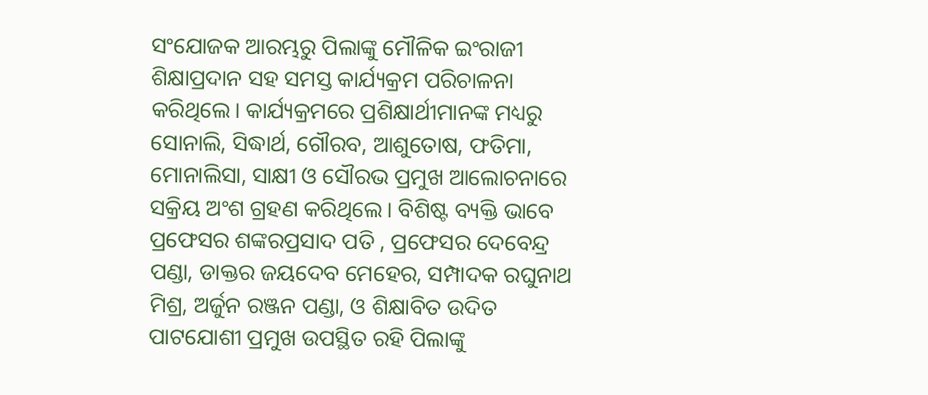ସଂଯୋଜକ ଆରମ୍ଭରୁ ପିଲାଙ୍କୁ ମୌଳିକ ଇଂରାଜୀ ଶିକ୍ଷାପ୍ରଦାନ ସହ ସମସ୍ତ କାର୍ଯ୍ୟକ୍ରମ ପରିଚାଳନା କରିଥିଲେ। କାର୍ଯ୍ୟକ୍ରମରେ ପ୍ରଶିକ୍ଷାର୍ଥୀମାନଙ୍କ ମଧ୍ୟରୁ ସୋନାଲି, ସିଦ୍ଧାର୍ଥ, ଗୌରବ, ଆଶୁତୋଷ, ଫତିମା, ମୋନାଲିସା, ସାକ୍ଷୀ ଓ ସୌରଭ ପ୍ରମୁଖ ଆଲୋଚନାରେ ସକ୍ରିୟ ଅଂଶ ଗ୍ରହଣ କରିଥିଲେ। ବିଶିଷ୍ଟ ବ୍ୟକ୍ତି ଭାବେ ପ୍ରଫେସର ଶଙ୍କରପ୍ରସାଦ ପତି , ପ୍ରଫେସର ଦେବେନ୍ଦ୍ର ପଣ୍ଡା, ଡାକ୍ତର ଜୟଦେବ ମେହେର, ସମ୍ପାଦକ ରଘୁନାଥ ମିଶ୍ର, ଅର୍ଜୁନ ରଞ୍ଜନ ପଣ୍ଡା, ଓ ଶିକ୍ଷାବିତ ଉଦିତ ପାଟଯୋଶୀ ପ୍ରମୁଖ ଉପସ୍ଥିତ ରହି ପିଲାଙ୍କୁ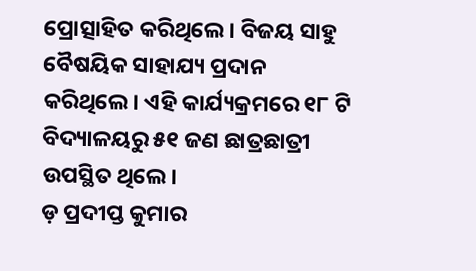ପ୍ରୋତ୍ସାହିତ କରିଥିଲେ। ବିଜୟ ସାହୁ ବୈଷୟିକ ସାହାଯ୍ୟ ପ୍ରଦାନ କରିଥିଲେ। ଏହି କାର୍ଯ୍ୟକ୍ରମରେ ୧୮ ଟି ବିଦ୍ୟାଳୟରୁ ୫୧ ଜଣ ଛାତ୍ରଛାତ୍ରୀ ଉପସ୍ଥିତ ଥିଲେ।
ଡ଼ ପ୍ରଦୀପ୍ତ କୁମାର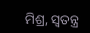ମିଶ୍ର, ସ୍ବତନ୍ତ୍ର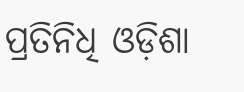ପ୍ରତିନିଧି ଓଡ଼ିଶା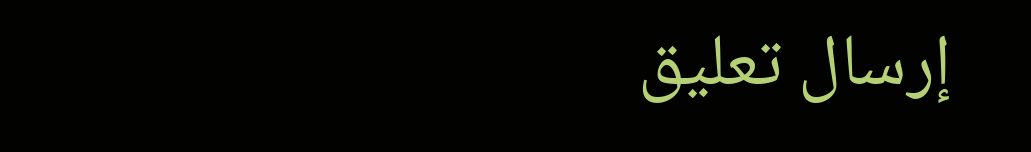إرسال تعليق